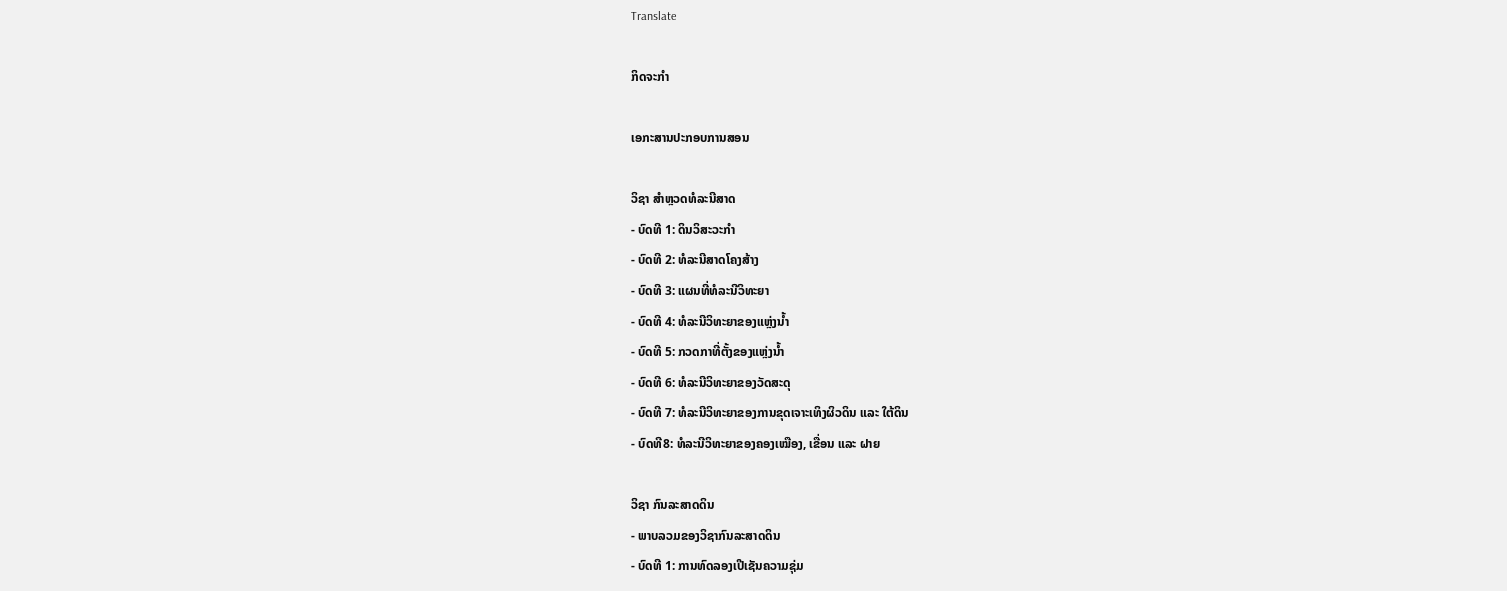Translate

ກິດຈະກໍາ

ເອກະສານປະກອບການສອນ

ວິຊາ ສໍາຫຼວດທໍລະນີສາດ
- ບົດທີ 1: ດິນວິສະວະກໍາ
- ບົດທີ 2: ທໍລະນີສາດໂຄງສ້າງ
- ບົດທີ 3: ແຜນທີ່ທໍລະນີວິທະຍາ
- ບົດທີ 4: ທໍລະນີວິທະຍາຂອງແຫຼ່ງນໍ້າ
- ບົດທີ 5: ກວດກາທີ່ຕັ້ງຂອງແຫຼ່ງນໍ້າ
- ບົດທີ 6: ທໍລະນີວິທະຍາຂອງວັດສະດຸ
- ບົດທີ 7: ທໍລະນີວິທະຍາຂອງການຂຸດເຈາະເທິງຜິວດິນ ແລະ ໃຕ້ດິນ
- ບົດທີ8: ທໍລະນີວິທະຍາຂອງຄອງເໝືອງ, ເຂື່ອນ ແລະ ຝາຍ

ວິຊາ ກົນລະສາດດິນ
- ພາບລວມຂອງວິຊາກົນລະສາດດິນ
- ບົດທີ 1: ການທົດລອງເປີເຊັນຄວາມຊຸ່ມ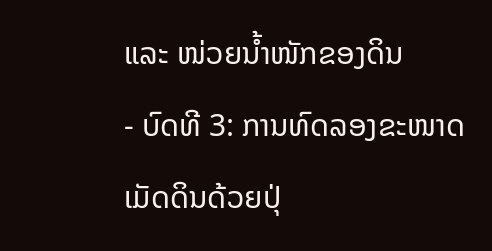ແລະ ໜ່ວຍນໍ້າໜັກຂອງດິນ
- ບົດທີ 3: ການທົດລອງຂະໜາດເມັດດິນດ້ວຍປຸ່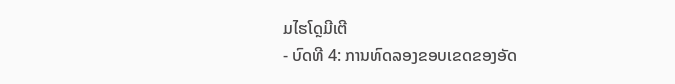ມໄຮໂດຼມີເຕີ
- ບົດທີ 4: ການທົດລອງຂອບເຂດຂອງອັດ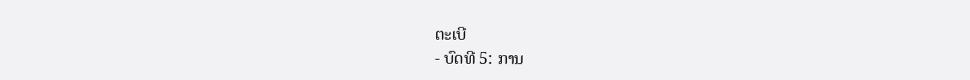ຕະເບີ
- ບົດທີ 5: ການ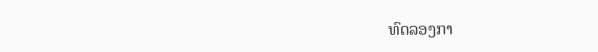ທົດລອງກາ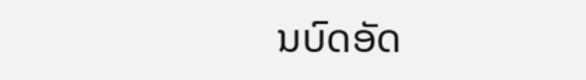ນບົດອັດ